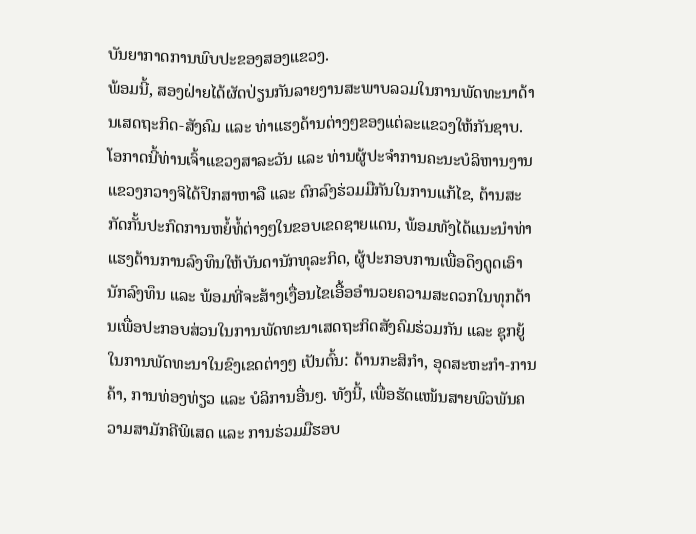ບັນຍາກາດການພົບປະຂອງສອງແຂວງ.
ພ້ອມນີ້, ສອງຝ່າຍໄດ້ຜັດປ່ຽນກັນລາຍງານສະພາບລວມໃນການພັດທະນາດ້ານເສດຖະກິດ-ສັງຄົມ ແລະ ທ່າແຮງດ້ານຕ່າງໆຂອງແຕ່ລະແຂວງໃຫ້ກັນຊາບ. ໂອກາດນີ້ທ່ານເຈົ້າແຂວງສາລະວັນ ແລະ ທ່ານຜູ້ປະຈຳການຄະນະບໍລິຫານງານແຂວງກວາງຈິໄດ້ປຶກສາຫາລື ແລະ ຕົກລົງຮ່ວມມືກັນໃນການແກ້ໄຂ, ຕ້ານສະກັດກັ້ນປະກົດການຫຍໍ້ທໍ້ຕ່າງໆໃນຂອບເຂດຊາຍແດນ, ພ້ອມທັງໄດ້ແນະນຳທ່າແຮງດ້ານການລົງທຶນໃຫ້ບັນດານັກທຸລະກິດ, ຜູ້ປະກອບການເພື່ອດຶງດູດເອົານັກລົງທຶນ ແລະ ພ້ອມທີ່ຈະສ້າງເງື່ອນໄຂເອື້ອອຳນວຍຄວາມສະດວກໃນທຸກດ້ານເພື່ອປະກອບສ່ວນໃນການພັດທະນາເສດຖະກິດສັງຄົມຮ່ວມກັນ ແລະ ຊຸກຍູ້ໃນການພັດທະນາໃນຂົງເຂດຕ່າງໆ ເປັນຕົ້ນ: ດ້ານກະສິກຳ, ອຸດສະຫະກຳ-ການຄ້າ, ການທ່ອງທ່ຽວ ແລະ ບໍລິການອື່ນໆ. ທັງນີ້, ເພື່ອຮັດແໜ້ນສາຍພົວພັນຄວາມສາມັກຄີພິເສດ ແລະ ການຮ່ວມມືຮອບ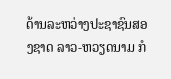ດ້ານລະຫວ່າງປະຊາຊົນສອງຊາດ ລາວ-ຫວຽດນາມ ກໍ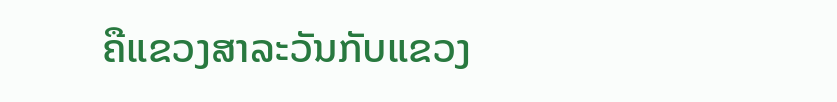ຄືແຂວງສາລະວັນກັບແຂວງ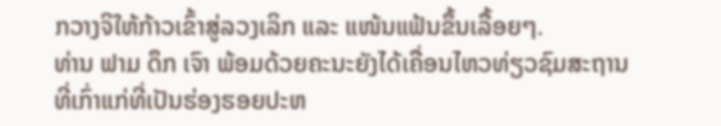ກວາງຈິໃຫ້ກ້າວເຂົ້າສູ່ລວງເລິກ ແລະ ແໜ້ນແຟ້ນຂຶ້ນເລື້ອຍໆ.
ທ່ານ ຟາມ ດຶກ ເຈົາ ພ້ອມດ້ວຍຄະນະຍັງໄດ້ເຄື່ອນໄຫວທ່ຽວຊົມສະຖານທີ່ເກົ່າແກ່ທີ່ເປັນຮ່ອງຮອຍປະຫ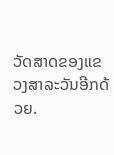ວັດສາດຂອງແຂວງສາລະວັນອີກດ້ວຍ.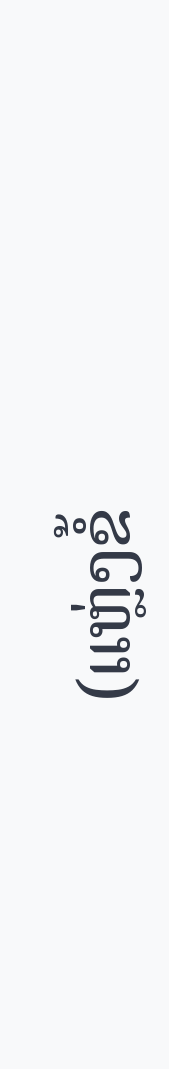(ແຫຼ່ງຂໍ້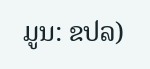ມູນ: ຂປລ)